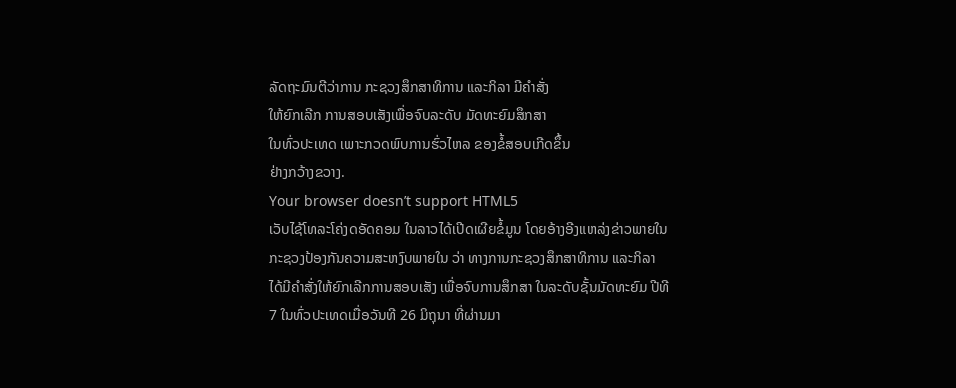ລັດຖະມົນຕີວ່າການ ກະຊວງສຶກສາທິການ ແລະກິລາ ມີຄຳສັ່ງ
ໃຫ້ຍົກເລີກ ການສອບເສັງເພື່ອຈົບລະດັບ ມັດທະຍົມສຶກສາ
ໃນທົ່ວປະເທດ ເພາະກວດພົບການຮົ່ວໄຫລ ຂອງຂໍ້ສອບເກີດຂຶ້ນ
ຢ່າງກວ້າງຂວາງ.
Your browser doesn’t support HTML5
ເວັບໄຊ້ໂທລະໂຄ່ງດອັດຄອມ ໃນລາວໄດ້ເປີດເຜີຍຂໍ້ມູນ ໂດຍອ້າງອີງແຫລ່ງຂ່າວພາຍໃນ
ກະຊວງປ້ອງກັນຄວາມສະຫງົບພາຍໃນ ວ່າ ທາງການກະຊວງສຶກສາທິການ ແລະກິລາ
ໄດ້ມີຄຳສັ່ງໃຫ້ຍົກເລີກການສອບເສັງ ເພື່ອຈົບການສຶກສາ ໃນລະດັບຊັ້ນມັດທະຍົມ ປີທີ
7 ໃນທົ່ວປະເທດເມື່ອວັນທີ 26 ມິຖຸນາ ທີ່ຜ່ານມາ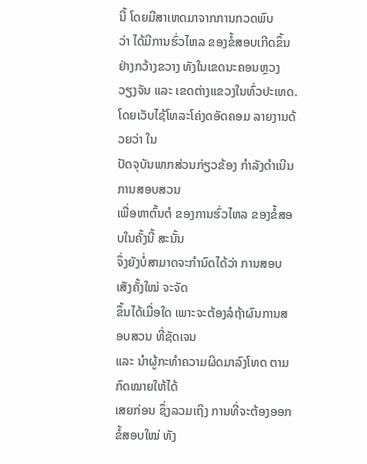ນີ້ ໂດຍມີສາເຫດມາຈາກການກວດພົບ
ວ່າ ໄດ້ມີການຮົ່ວໄຫລ ຂອງຂໍ້ສອບເກີດຂຶ້ນ ຢ່າງກວ້າງຂວາງ ທັງໃນເຂດນະຄອນຫຼວງ
ວຽງຈັນ ແລະ ເຂດຕ່າງແຂວງໃນທົ່ວປະເທດ.
ໂດຍເວັບໄຊ້ໂທລະໂຄ່ງດອັດຄອມ ລາຍງານດ້ວຍວ່າ ໃນ
ປັດຈຸບັນພາກສ່ວນກ່ຽວຂ້ອງ ກຳລັງດຳເນີນ ການສອບສວນ
ເພື່ອຫາຕົ້ນຕໍ ຂອງການຮົ່ວໄຫລ ຂອງຂໍ້ສອບໃນຄັ້ງນີ້ ສະນັ້ນ
ຈຶ່ງຍັງບໍ່ສາມາດຈະກຳນົດໄດ້ວ່າ ການສອບເສັງຄັ້ງໃໝ່ ຈະຈັດ
ຂຶ້ນໄດ້ເມື່ອໃດ ເພາະຈະຕ້ອງລໍຖ້າຜົນການສອບສວນ ທີ່ຊັດເຈນ
ແລະ ນຳຜູ້ກະທຳຄວາມຜິດມາລົງໂທດ ຕາມກົດໝາຍໃຫ້ໄດ້
ເສຍກ່ອນ ຊຶ່ງລວມເຖິງ ການທີ່ຈະຕ້ອງອອກຂໍ້ສອບໃໝ່ ທັງ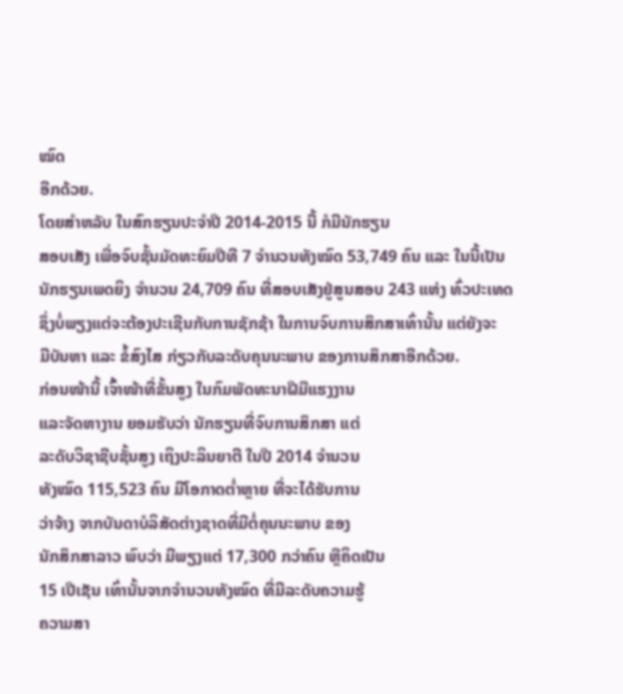ໝົດ
ອີກດ້ວຍ.
ໂດຍສຳຫລັບ ໃນສົກຮຽນປະຈຳປີ 2014-2015 ນີ້ ກໍມີນັກຮຽນ
ສອບເສັງ ເພື່ອຈົບຊັ້ນມັດທະຍົມປີທີ 7 ຈຳນວນທັງໝົດ 53,749 ຄົນ ແລະ ໃນນີ້ເປັນ
ນັກຮຽນເພດຍິງ ຈຳນວນ 24,709 ຄົນ ທີ່ສອບເສັງຢູ່ສູນສອບ 243 ແຫ່ງ ທົ່ວປະເທດ
ຊຶ່ງບໍ່ພຽງແຕ່ຈະຕ້ອງປະເຊີນກັບການຊັກຊ້າ ໃນການຈົບການສຶກສາເທົ່ານັ້ນ ແຕ່ຍັງຈະ
ມີບັນຫາ ແລະ ຂໍ້ສົງໄສ ກ່ຽວກັບລະດັບຄຸນນະພາບ ຂອງການສຶກສາອີກດ້ວຍ.
ກ່ອນໜ້ານີ້ ເຈົ້າໜ້າທີ່ຂັ້ນສູງ ໃນກົມພັດທະນາຝີມືແຮງງານ
ແລະຈັດຫາງານ ຍອມຮັບວ່າ ນັກຮຽນທີ່ຈົບການສຶກສາ ແຕ່
ລະດັບວິຊາຊີບຊັ້ນສູງ ເຖິງປະລິນຍາຕີ ໃນປີ 2014 ຈຳນວນ
ທັງໝົດ 115,523 ຄົນ ມີໂອກາດຕ່ຳຫຼາຍ ທີ່ຈະໄດ້ຮັບການ
ວ່າຈ້າງ ຈາກບັນດາບໍລິສັດຕ່າງຊາດທີ່ມີຕໍ່ຄຸນນະພາບ ຂອງ
ນັກສຶກສາລາວ ພົບວ່າ ມີພຽງແຕ່ 17,300 ກວ່າຄົນ ຫຼືຄິດເປັນ
15 ເປີເຊັນ ເທົ່ານັ້ນຈາກຈຳນວນທັງໝົດ ທີ່ມີລະດັບຄວາມຮູ້
ຄວາມສາ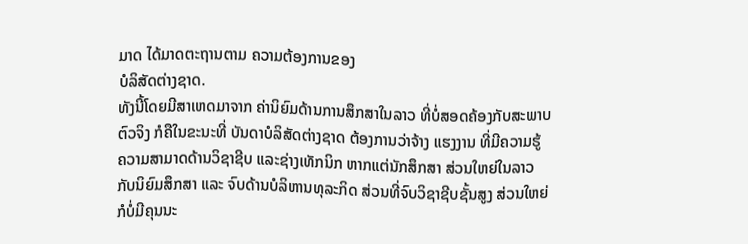ມາດ ໄດ້ມາດຕະຖານຕາມ ຄວາມຕ້ອງການຂອງ
ບໍລິສັດຕ່າງຊາດ.
ທັງນີ້ໂດຍມີສາເຫດມາຈາກ ຄ່ານິຍົມດ້ານການສຶກສາໃນລາວ ທີ່ບໍ່ສອດຄ້ອງກັບສະພາບ
ຕົວຈິງ ກໍຄືໃນຂະນະທີ່ ບັນດາບໍລິສັດຕ່າງຊາດ ຕ້ອງການວ່າຈ້າງ ແຮງງານ ທີ່ມີຄວາມຮູ້
ຄວາມສາມາດດ້ານວິຊາຊີບ ແລະຊ່າງເທັກນິກ ຫາກແຕ່ນັກສຶກສາ ສ່ວນໃຫຍ່ໃນລາວ
ກັບນິຍົມສຶກສາ ແລະ ຈົບດ້ານບໍລິຫານທຸລະກິດ ສ່ວນທີ່ຈົບວິຊາຊີບຊັ້ນສູງ ສ່ວນໃຫຍ່
ກໍບໍ່ມີຄຸນນະ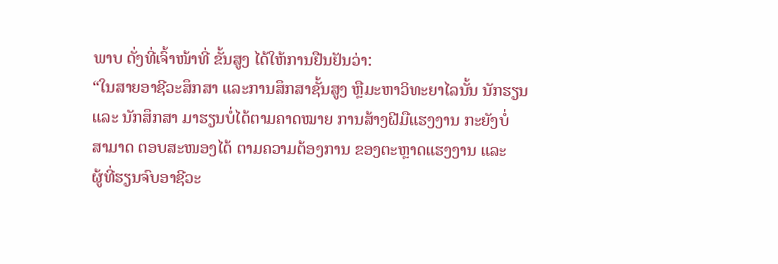ພາບ ດັ່ງທີ່ເຈົ້າໜ້າທີ່ ຂັ້ນສູງ ໄດ້ໃຫ້ການຢືນຢັນວ່າ:
“ໃນສາຍອາຊີວະສຶກສາ ແລະການສຶກສາຊັ້ນສູງ ຫຼືມະຫາວິທະຍາໄລນັ້ນ ນັກຮຽນ
ແລະ ນັກສຶກສາ ມາຮຽນບໍ່ໄດ້ຕາມຄາດໝາຍ ການສ້າງຝີມືແຮງງານ ກະຍັງບໍ່
ສາມາດ ຕອບສະໜອງໄດ້ ຕາມຄວາມຕ້ອງການ ຂອງຕະຫຼາດແຮງງານ ແລະ
ຜູ້ທີ່ຮຽນຈົບອາຊີວະ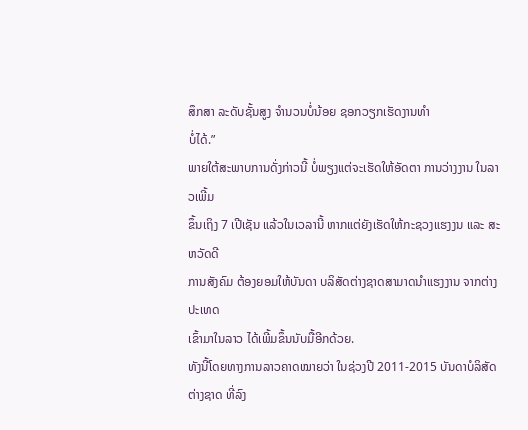ສຶກສາ ລະດັບຊັ້ນສູງ ຈຳນວນບໍ່ນ້ອຍ ຊອກວຽກເຮັດງານທຳ
ບໍ່ໄດ້.”
ພາຍໃຕ້ສະພາບການດັ່ງກ່າວນີ້ ບໍ່ພຽງແຕ່ຈະເຮັດໃຫ້ອັດຕາ ການວ່າງງານ ໃນລາວເພີ້ມ
ຂຶ້ນເຖິງ 7 ເປີເຊັນ ແລ້ວໃນເວລານີ້ ຫາກແຕ່ຍັງເຮັດໃຫ້ກະຊວງແຮງງນ ແລະ ສະຫວັດດີ
ການສັງຄົມ ຕ້ອງຍອມໃຫ້ບັນດາ ບລິສັດຕ່າງຊາດສາມາດນຳແຮງງານ ຈາກຕ່າງປະເທດ
ເຂົ້າມາໃນລາວ ໄດ້ເພີ້ມຂຶ້ນນັບມື້ອີກດ້ວຍ.
ທັງນີ້ໂດຍທາງການລາວຄາດໝາຍວ່າ ໃນຊ່ວງປີ 2011-2015 ບັນດາບໍລິສັດຕ່າງຊາດ ທີ່ລົງ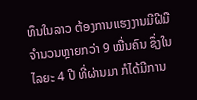ທຶນໃນລາວ ຕ້ອງການແຮງງານມີຝີມື ຈຳນວນຫຼາຍກວ່າ 9 ໝື່ນຄົນ ຊຶ່ງໃນໄລຍະ 4 ປີ ທີ່ຜ່ານມາ ກໍໄດ້ມີການ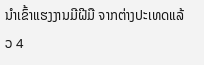ນຳເຂົ້າແຮງງານມີຝີມື ຈາກຕ່າງປະເທດແລ້ວ 4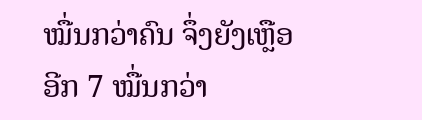ໝື່ນກວ່າຄົນ ຈຶ່ງຍັງເຫຼືອອີກ 7 ໝື່ນກວ່າ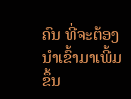ຄົນ ທີ່ຈະຕ້ອງນຳເຂົ້າມາເພີ້ມຂຶ້ນ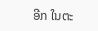ອີກ ໃນຕະ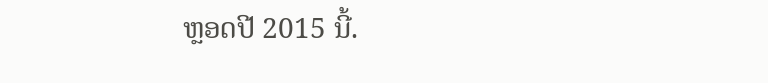ຫຼອດປີ 2015 ນີ້.